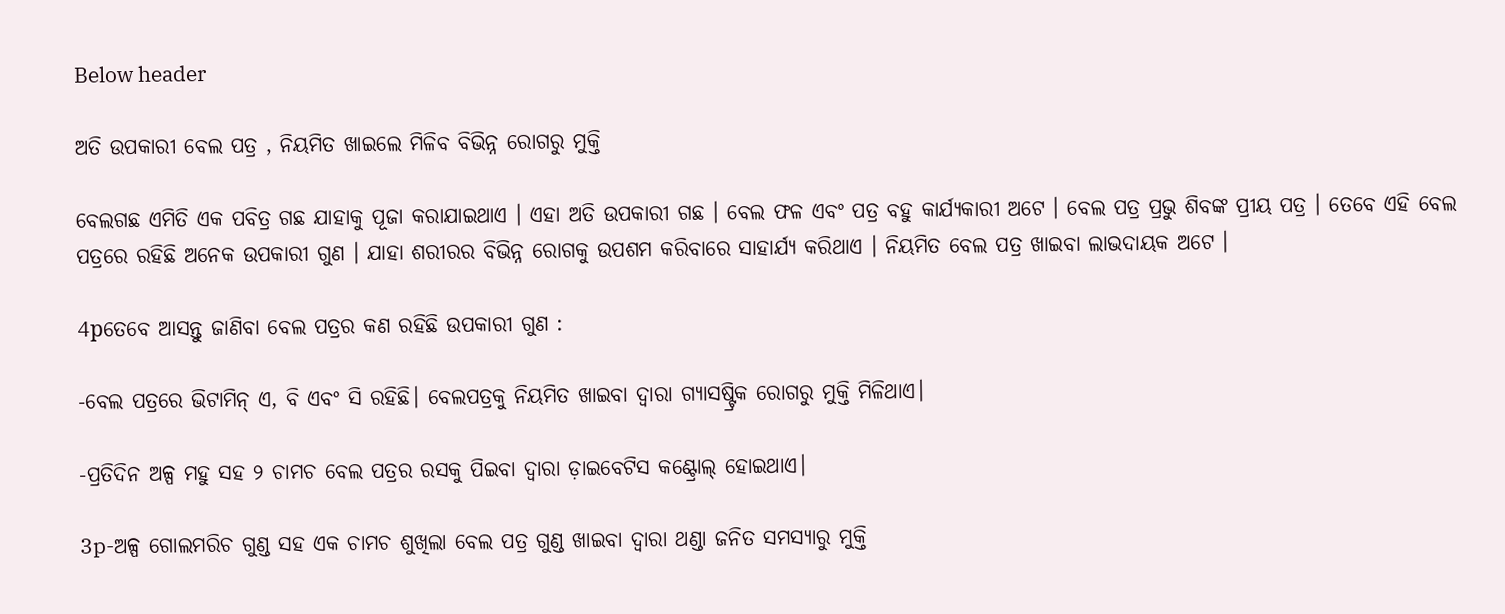Below header

ଅତି ଉପକାରୀ ବେଲ ପତ୍ର , ନିୟମିତ ଖାଇଲେ ମିଳିବ ବିଭିନ୍ନ ରୋଗରୁ ମୁକ୍ତି

ବେଲଗଛ ଏମିତି ଏକ ପବିତ୍ର ଗଛ ଯାହାକୁ ପୂଜା କରାଯାଇଥାଏ । ଏହା ଅତି ଉପକାରୀ ଗଛ । ବେଲ ଫଳ ଏବଂ ପତ୍ର ବହୁ କାର୍ଯ୍ଯକାରୀ ଅଟେ । ବେଲ ପତ୍ର ପ୍ରଭୁ ଶିବଙ୍କ ପ୍ରୀୟ ପତ୍ର । ତେବେ ଏହି ବେଲ ପତ୍ରରେ ରହିଛି ଅନେକ ଉପକାରୀ ଗୁଣ । ଯାହା ଶରୀରର ବିଭିନ୍ନ ରୋଗକୁ ଉପଶମ କରିବାରେ ସାହାର୍ଯ୍ଯ କରିଥାଏ । ନିୟମିତ ବେଲ ପତ୍ର ଖାଇବା ଲାଭଦାୟକ ଅଟେ ।

4pତେବେ ଆସନ୍ତୁ ଜାଣିବା ବେଲ ପତ୍ରର କଣ ରହିଛି ଉପକାରୀ ଗୁଣ :

-ବେଲ ପତ୍ରରେ ଭିଟାମିନ୍‌ ଏ, ବି ଏବଂ ସି ରହିଛି। ବେଲପତ୍ରକୁ ନିୟମିତ ଖାଇବା ଦ୍ୱାରା ଗ୍ୟାସଷ୍ଟ୍ରିକ ରୋଗରୁ ମୁକ୍ତି ମିଳିଥାଏ।

-ପ୍ରତିଦିନ ଅଳ୍ପ ମହୁ ସହ ୨ ଚାମଚ ବେଲ ପତ୍ରର ରସକୁ ପିଇବା ଦ୍ୱାରା ଡ଼ାଇବେଟିସ କଣ୍ଟ୍ରୋଲ୍‌ ହୋଇଥାଏ।

3p-ଅଳ୍ପ ଗୋଲମରିଚ ଗୁଣ୍ଡ ସହ ଏକ ଚାମଚ ଶୁଖିଲା ବେଲ ପତ୍ର ଗୁଣ୍ଡ ଖାଇବା ଦ୍ୱାରା ଥଣ୍ଡା ଜନିତ ସମସ୍ୟାରୁ ମୁକ୍ତି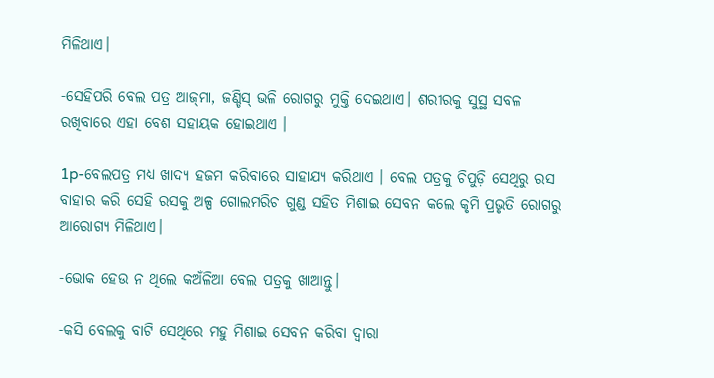ମିଳିଥାଏ।

-ସେହିପରି ବେଲ ପତ୍ର ଆଜ୍‌ମା, ଜଣ୍ଡିସ୍ ଭଳି ରୋଗରୁ ମୁକ୍ତି ଦେଇଥାଏ। ଶରୀରକୁ ସୁସ୍ଥ ସବଳ ରଖିବାରେ ଏହା ବେଶ ସହାୟକ ହୋଇଥାଏ ।

1p-ବେଲପତ୍ର ମଧ୍ୟ ଖାଦ୍ୟ ହଜମ କରିବାରେ ସାହାଯ୍ୟ କରିଥାଏ । ବେଲ ପତ୍ରକୁ ଚିପୁଡ଼ି ସେଥିରୁ ରସ ବାହାର କରି ସେହି ରସକୁ ଅଳ୍ପ ଗୋଲମରିଚ ଗୁଣ୍ଡ ସହିତ ମିଶାଇ ସେବନ କଲେ କୃମି ପ୍ରଭୃତି ରୋଗରୁ ଆରୋଗ୍ୟ ମିଳିଥାଏ।

-ଭୋକ ହେଉ ନ ଥିଲେ କଅଁଳିଆ ବେଲ ପତ୍ରକୁ ଖାଆନ୍ତୁ।

-କସି ବେଲକୁ ବାଟି ସେଥିରେ ମହୁ ମିଶାଇ ସେବନ କରିବା ଦ୍ୱାରା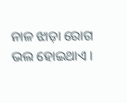ନାଳ ଝାଡ଼ା ରୋଗ ଭଲ ହୋଇଥାଏ।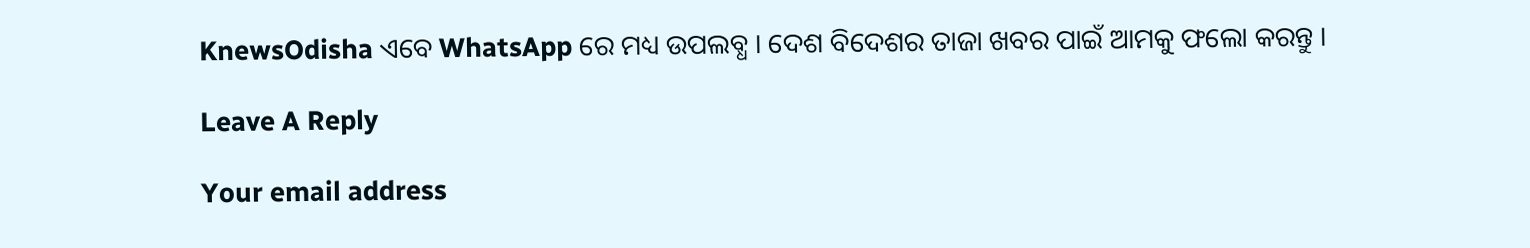KnewsOdisha ଏବେ WhatsApp ରେ ମଧ୍ୟ ଉପଲବ୍ଧ । ଦେଶ ବିଦେଶର ତାଜା ଖବର ପାଇଁ ଆମକୁ ଫଲୋ କରନ୍ତୁ ।

Leave A Reply

Your email address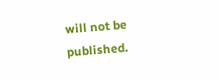will not be published.